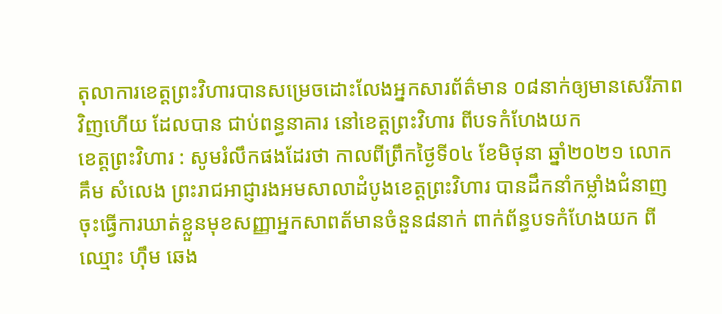តុលាការខេត្តព្រះវិហារបានសម្រេចដោះលែងអ្នកសារព័ត៌មាន ០៨នាក់ឲ្យមានសេរីភាពវិញហើយ ដែលបាន ជាប់ពន្ធនាគារ នៅខេត្តព្រះវិហារ ពីបទកំហែងយក
ខេត្តព្រះវិហារ : សូមរំលឹកផងដែរថា កាលពីព្រឹកថ្ងៃទី០៤ ខែមិថុនា ឆ្នាំ២០២១ លោក គឹម សំលេង ព្រះរាជអាជ្ញារងអមសាលាដំបូងខេត្តព្រះវិហារ បានដឹកនាំកម្លាំងជំនាញ ចុះធ្វើការឃាត់ខ្លួនមុខសញ្ញាអ្នកសាពត័មានចំនួន៨នាក់ ពាក់ព័ន្ធបទកំហែងយក ពីឈ្មោះ ហ៊ឹម ឆេង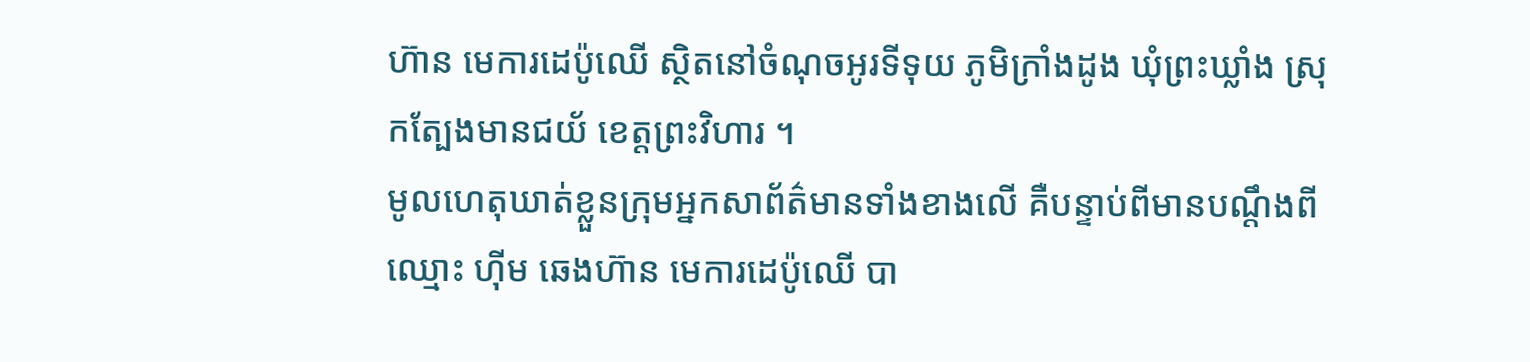ហ៊ាន មេការដេប៉ូឈើ ស្ថិតនៅចំណុចអូរទីទុយ ភូមិក្រាំងដូង ឃុំព្រះឃ្លាំង ស្រុកត្បែងមានជយ័ ខេត្តព្រះវិហារ ។
មូលហេតុឃាត់ខ្លួនក្រុមអ្នកសាព័ត៌មានទាំងខាងលើ គឺបន្ទាប់ពីមានបណ្តឹងពីឈ្មោះ ហ៊ីម ឆេងហ៊ាន មេការដេប៉ូឈើ បា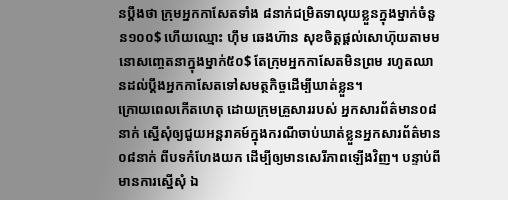នប្តឹងថា ក្រុមអ្នកកាសែតទាំង ៨នាក់ជម្រិតទាលុយខ្លួនក្នុងម្នាក់ចំនួន១០០$ ហើយឈ្មោះ ហ៊ឹម ឆេងហ៊ាន សុខចិត្តផ្តល់សោហ៊ុយតាមមនោសញ្ចេតនាក្នុងម្នាក់៥០$ តែក្រុមអ្នកកាសែតមិនព្រម រហូតឈានដល់ប្តឹងអ្នកកាសែតទៅសមត្ថកិច្ចដើម្បីឃាត់ខ្លួន។
ក្រោយពេលកើតហេតុ ដោយក្រុមគ្រួសាររបស់ អ្នកសារព័ត៌មាន០៨នាក់ ស្នើសុំឲ្យជួយអន្តរាគម៍ក្នុងករណីចាប់ឃាត់ខ្លួនអ្នកសារព័ត៌មាន០៨នាក់ ពីបទកំហែងយក ដើម្បីឲ្យមានសេរីភាពឡើងវិញ។ បន្ទាប់ពីមានការស្នើសុំ ឯ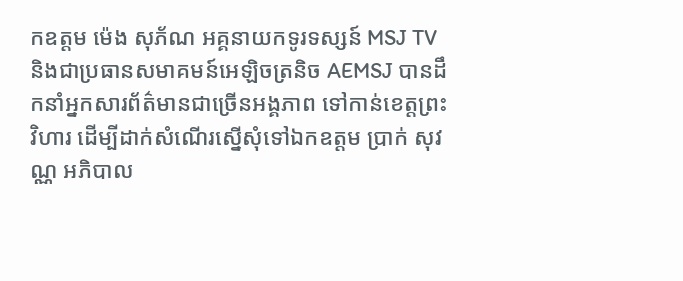កឧត្តម ម៉េង សុភ័ណ អគ្គនាយកទូរទស្សន៍ MSJ TV និងជាប្រធានសមាគមន៍អេឡិចត្រនិច AEMSJ បានដឹកនាំអ្នកសារព័ត៌មានជាច្រើនអង្គភាព ទៅកាន់ខេត្តព្រះវិហារ ដើម្បីដាក់សំណើរស្នើសុំទៅឯកឧត្តម ប្រាក់ សុវណ្ណ អភិបាល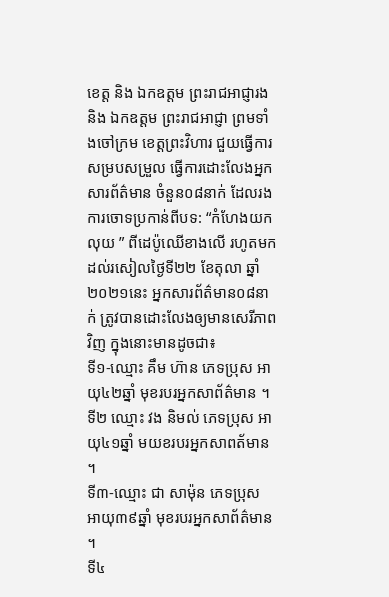ខេត្ត និង ឯកឧត្ដម ព្រះរាជអាជ្ញារង និង ឯកឧត្ដម ព្រះរាជអាជ្ញា ព្រមទាំងចៅក្រម ខេត្តព្រះវិហារ ជួយធ្វើការសម្របសម្រួល ធ្វើការដោះលែងអ្នកសារព័ត៌មាន ចំនួន០៨នាក់ ដែលរងការចោទប្រកាន់ពីបទ: “កំហែងយកលុយ ” ពីដេប៉ូឈើខាងលើ រហូតមកដល់រសៀលថ្ងៃទី២២ ខែតុលា ឆ្នាំ២០២១នេះ អ្នកសារព័ត៌មាន០៨នាក់ ត្រូវបានដោះលែងឲ្យមានសេរីភាពវិញ ក្នុងនោះមានដូចជា៖
ទី១-ឈ្មោះ គឹម ហ៊ាន ភេទប្រុស អាយុ៤២ឆ្នាំ មុខរបរអ្នកសាព័ត៌មាន ។
ទី២ ឈ្មោះ វង និមល់ ភេទប្រុស អាយុ៤១ឆ្នាំ មយខរបរអ្នកសាពត័មាន ។
ទី៣-ឈ្មោះ ជា សាម៉ុន ភេទប្រុស អាយុ៣៩ឆ្នាំ មុខរបរអ្នកសាព័ត៌មាន ។
ទី៤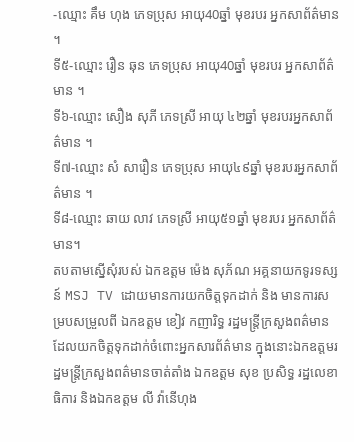-ឈ្មោះ គឹម ហុង ភេទប្រុស អាយុ40ឆ្នាំ មុខរបរ អ្នកសាព័ត៌មាន ។
ទី៥-ឈ្មោះ រឿន ឆុន ភេទប្រុស អាយុ40ឆ្នាំ មុខរបរ អ្នកសាព័ត៌មាន ។
ទី៦-ឈ្មោះ សឿង សុភី ភេទស្រី អាយុ ៤២ឆ្នាំ មុខរបរអ្នកសាព័ត៌មាន ។
ទី៧-ឈ្មោះ សំ សារឿន ភេទប្រុស អាយុ៤៩ឆ្នាំ មុខរបរអ្នកសាព័ត៌មាន ។
ទី៨-ឈ្មោះ ឆាយ លាវ ភេទស្រី អាយុ៥១ឆ្នាំ មុខរបរ អ្នកសាព័ត៌មាន។
តបតាមស្នើសុំរបស់ ឯកឧត្តម ម៉េង សុភ័ណ អគ្គនាយកទូរទស្សន៍ MSJ TV ដោយមានការយកចិត្តទុកដាក់ និង មានការសម្របសម្រួលពី ឯកឧត្តម ខៀវ កញារិទ្ធ រដ្ឋមន្ត្រីក្រសួងពត៌មាន ដែលយកចិត្តទុកដាក់ចំពោះអ្នកសារព័ត៌មាន ក្នុងនោះឯកឧត្តមរដ្ឋមន្ត្រីក្រសួងពត៌មានចាត់តាំង ឯកឧត្តម សុខ ប្រសិទ្ធ រដ្ឋលេខាធិការ និងឯកឧត្តម លី វ៉ានើហុង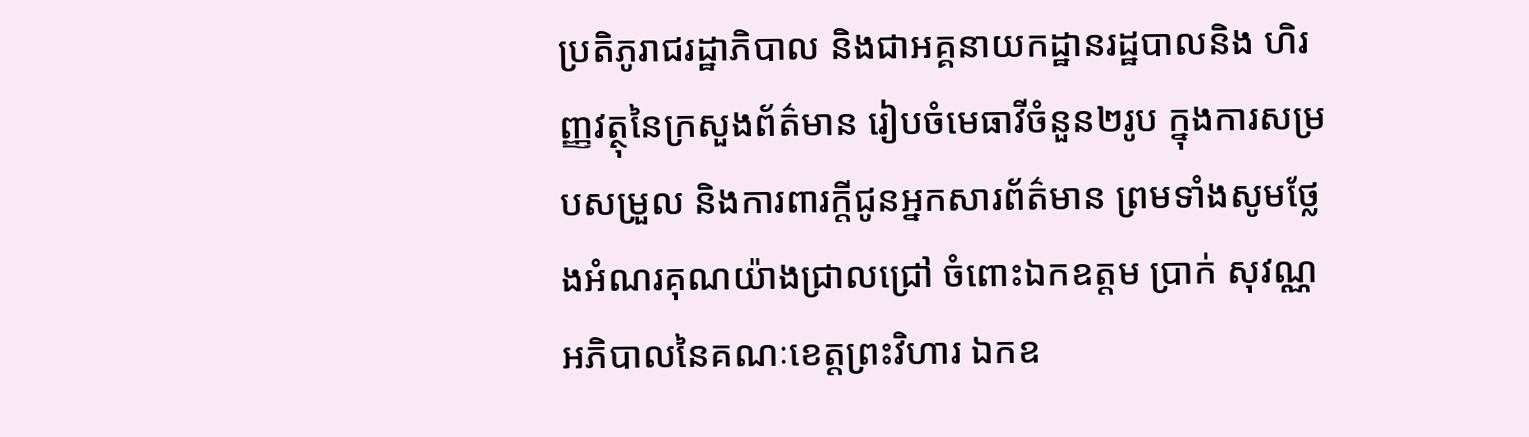ប្រតិភូរាជរដ្ឋាភិបាល និងជាអគ្គនាយកដ្ឋានរដ្ឋបាលនិង ហិរញ្ញវត្ថុនៃក្រសួងព័ត៌មាន រៀបចំមេធាវីចំនួន២រូប ក្នុងការសម្របសម្រួល និងការពារក្ដីជូនអ្នកសារព័ត៌មាន ព្រមទាំងសូមថ្លែងអំណរគុណយ៉ាងជ្រាលជ្រៅ ចំពោះឯកឧត្តម ប្រាក់ សុវណ្ណ អភិបាលនៃគណៈខេត្តព្រះវិហារ ឯកឧ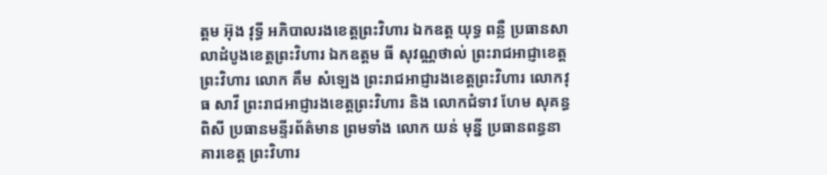ត្តម អ៊ុង វុទ្ធី អភិបាលរងខេត្តព្រះវិហារ ឯកឧត្ត យុទ្ធ ពន្លឺ ប្រធានសាលាដំបូងខេត្តព្រះវិហារ ឯកឧត្តម ធី សុវណ្ណថាល់ ព្រះរាជអាជ្ញាខេត្តព្រះវិហារ លោក គឹម សំឡេង ព្រះរាជអាជ្ញារងខេត្តព្រះវិហារ លោកវុធ សាវី ព្រះរាជអាជ្ញារងខេត្តព្រះវិហារ និង លោកជំទាវ ហែម សុគន្ធពិសី ប្រធានមន្ទីរព័ត៌មាន ព្រមទាំង លោក យន់ មុន្នី ប្រធានពន្ធនាគារខេត្ត ព្រះវិហារ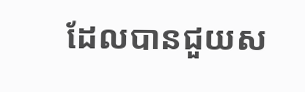ដែលបានជួយស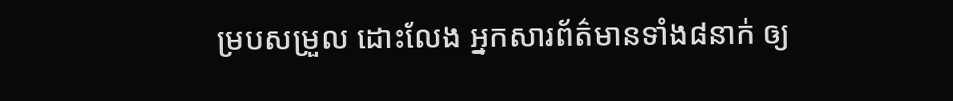ម្របសម្រួល ដោះលែង អ្នកសារព័ត៌មានទាំង៨នាក់ ឲ្យ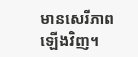មានសេរីភាពឡើងវិញ។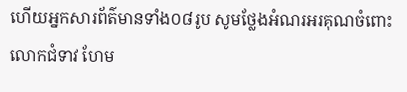ហើយអ្នកសារព័ត៌មានទាំង០៨រូប សូមថ្លែងអំណរអរគុណចំពោះលោកជំទាវ ហែម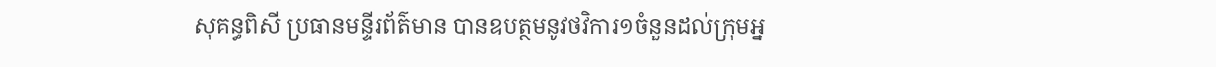សុគន្ធពិសី ប្រធានមន្ទីរព័ត៌មាន បានឧបត្ថមនូវថវិការ១ចំនួនដល់ក្រុមអ្ន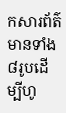កសារព័ត៌មានទាំង៨រូបដើម្បីហូ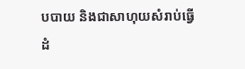បបាយ និងជាសាហុយសំរាប់ធ្វើដំ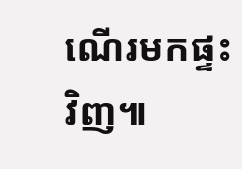ណើរមកផ្ទះវិញ៕